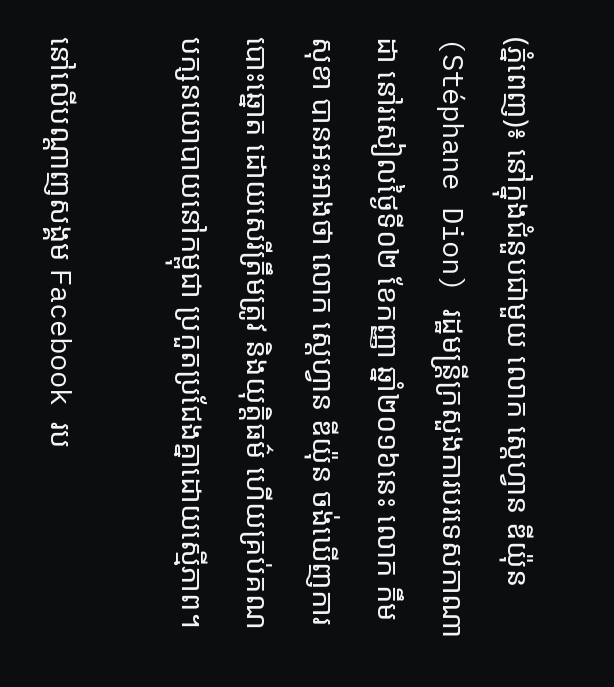(ភ្នំពេញ)៖ នៅក្នុងជំនួបជាមួយ លោក ស្ដេហ្វាន ឌីយ៉ុន (Stéphane Dion) រដ្ឋមន្ដ្រីក្រសួងការបរទេសកាណាដា នៅរសៀលថ្ងៃទី០២ ខែកញ្ញា ឆ្នាំ២០១៦នេះ លោក កឹម សុខា បានអះអាងថា លោក ស្ដេហ្វាន ឌីយ៉ុន ចង់ឃើញការបោះឆ្នោត ដោយសេរីត្រឹមត្រូវ និងយុត្ដិធម៌ ហើយគ្រប់គណបក្សនយោបាយនៅកម្ពុជា ប្រកួតប្រជែងគ្នាដោយស្មើភាព។

នៅលើបណ្តាញសង្គម Facebook រប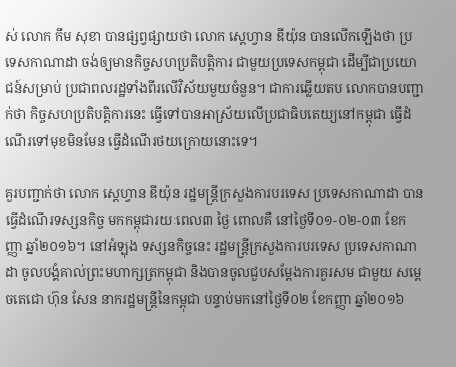ស់ លោក កឹម សុខា បានផ្សព្វផ្សាយថា លោក ស្ដេហ្វាន ឌីយ៉ុន បានលើកឡើងថា ប្រទេសកាណាដា ចង់ឲ្យមានកិច្ចសហប្រតិបត្ដិការ ជាមួយប្រទេសកម្ពុជា ដើម្បីជាប្រយោជន៍សម្រាប់ ប្រជាពលរដ្ឋទាំងពីរលើវិស័យមួយចំនួន។ ជាការឆ្លើយតប លោកបានបញ្ជាក់ថា កិច្ចសហប្រតិបត្តិការនេះ ធ្វើទៅបានអាស្រ័យលើប្រជាធិបតេយ្យនៅកម្ពុជា ធ្វើដំណើរទៅមុខមិនមែន ធ្វើដំណើរថយក្រោយនោះទេ។

គួរបញ្ជាក់ថា លោក ស្ដេហ្វាន ឌីយ៉ុន រដ្ឋមន្ដ្រីក្រសួងការបរទេស ប្រទេសកាណាដា បានធ្វើដំណើរទស្សនកិច្ច មកកម្ពុជារយៈពេល៣ ថ្ងៃ ពោលគឺ នៅថ្ងៃទី០១-០២-០៣ ខែកញ្ញា ឆ្នាំ២០១៦។ នៅអំឡុង ទស្សនកិច្ចនេះ រដ្ឋមន្ដ្រីក្រសួងការបរទេស ប្រទេសកាណាដា ចូលបង្គំគាល់ព្រះមហាក្សត្រកម្ពុជា និងបានចូលជួបសម្តែងការគួរសម ជាមួយ សម្តេចតេជោ ហ៊ុន សែន នាករដ្ឋមន្រ្តីនៃកម្ពុជា បន្ទាប់មកនៅថ្ងៃទី០២ ខែកញ្ញា ឆ្នាំ២០១៦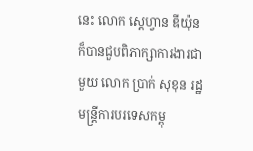នេះ លោក ស្ដេហ្វាន ឌីយ៉ុន ក៏បានជួបពិភាក្សាការងារជាមួយ លោក ប្រាក់ សុខុន រដ្ឋមន្រ្តីការបរទេសកម្ពុ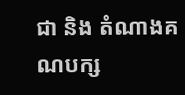ជា និង តំណាងគណបក្ស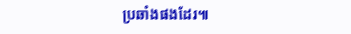ប្រឆាំងផងដែរ៕